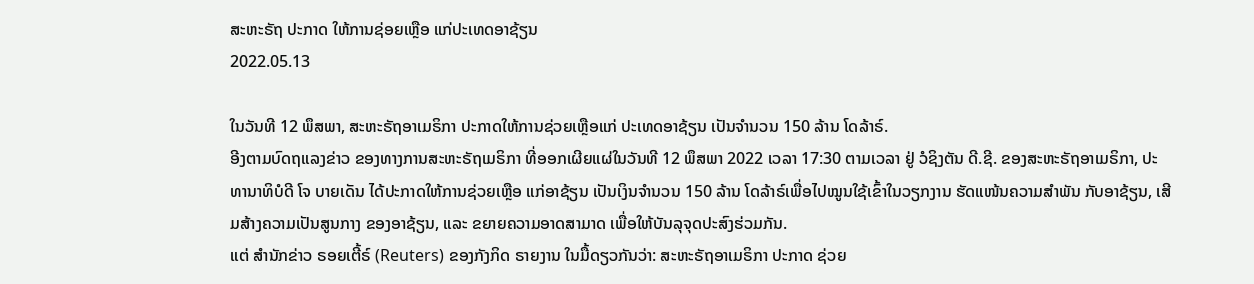ສະຫະຣັຖ ປະກາດ ໃຫ້ການຊ່ອຍເຫຼືອ ແກ່ປະເທດອາຊ້ຽນ
2022.05.13

ໃນວັນທີ 12 ພຶສພາ, ສະຫະຣັຖອາເມຣິກາ ປະກາດໃຫ້ການຊ່ວຍເຫຼືອແກ່ ປະເທດອາຊ້ຽນ ເປັນຈຳນວນ 150 ລ້ານ ໂດລ້າຣ໌.
ອີງຕາມບົດຖແລງຂ່າວ ຂອງທາງການສະຫະຣັຖເມຣິກາ ທີ່ອອກເຜີຍແຜ່ໃນວັນທີ 12 ພຶສພາ 2022 ເວລາ 17:30 ຕາມເວລາ ຢູ່ ວໍຊິງຕັນ ດີ.ຊີ. ຂອງສະຫະຣັຖອາເມຣິກາ, ປະທານາທິບໍດີ ໂຈ ບາຍເດັນ ໄດ້ປະກາດໃຫ້ການຊ່ວຍເຫຼືອ ແກ່ອາຊ້ຽນ ເປັນເງິນຈຳນວນ 150 ລ້ານ ໂດລ້າຣ໌ເພື່ອໄປໝູນໃຊ້ເຂົ້າໃນວຽກງານ ຮັດແໜ້ນຄວາມສຳພັນ ກັບອາຊ້ຽນ, ເສີມສ້າງຄວາມເປັນສູນກາງ ຂອງອາຊ້ຽນ, ແລະ ຂຍາຍຄວາມອາດສາມາດ ເພື່ອໃຫ້ບັນລຸຈຸດປະສົງຮ່ວມກັນ.
ແຕ່ ສຳນັກຂ່າວ ຣອຍເຕີ້ຣ໌ (Reuters) ຂອງກັງກິດ ຣາຍງານ ໃນມື້ດຽວກັນວ່າ: ສະຫະຣັຖອາເມຣິກາ ປະກາດ ຊ່ວຍ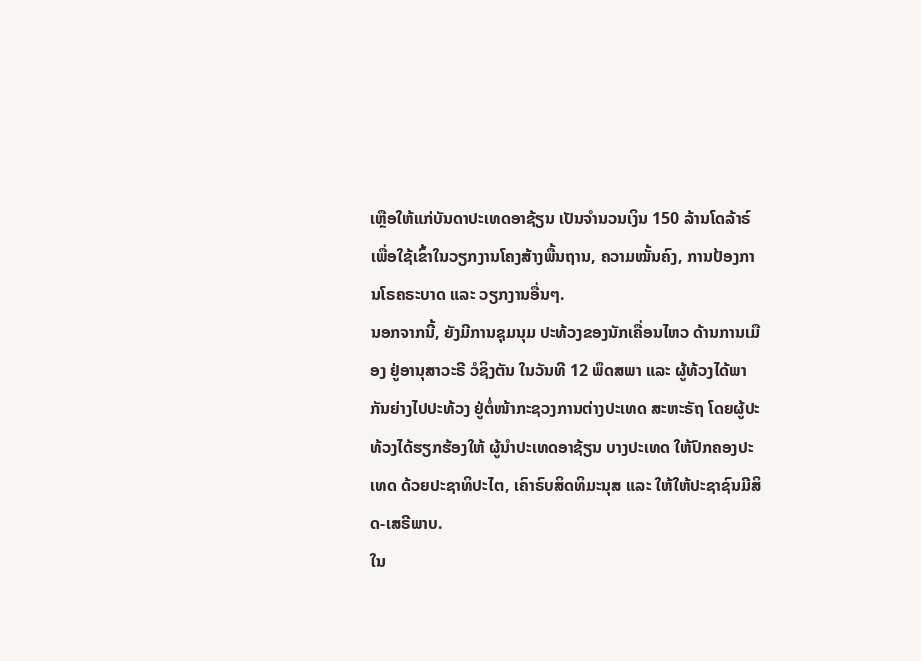ເຫຼືອໃຫ້ແກ່ບັນດາປະເທດອາຊ້ຽນ ເປັນຈໍານວນເງິນ 150 ລ້ານໂດລ້າຣ໌ ເພື່ອໃຊ້ເຂົ້າໃນວຽກງານໂຄງສ້າງພື້ນຖານ, ຄວາມໝັ້ນຄົງ, ການປ້ອງການໂຣຄຣະບາດ ແລະ ວຽກງານອື່ນໆ.
ນອກຈາກນີ້, ຍັງມີການຊຸມນຸມ ປະທ້ວງຂອງນັກເຄື່ອນໄຫວ ດ້ານການເມືອງ ຢູ່ອານຸສາວະຣີ ວໍຊິງຕັນ ໃນວັນທີ 12 ພຶດສພາ ແລະ ຜູ້ທ້ວງໄດ້ພາກັນຍ່າງໄປປະທ້ວງ ຢູ່ຕໍ່ໜ້າກະຊວງການຕ່າງປະເທດ ສະຫະຣັຖ ໂດຍຜູ້ປະທ້ວງໄດ້ຮຽກຮ້ອງໃຫ້ ຜູ້ນຳປະເທດອາຊ້ຽນ ບາງປະເທດ ໃຫ້ປົກຄອງປະເທດ ດ້ວຍປະຊາທິປະໄຕ, ເຄົາຣົບສິດທິມະນຸສ ແລະ ໃຫ້ໃຫ້ປະຊາຊົນມີສິດ-ເສຣີພາບ.
ໃນ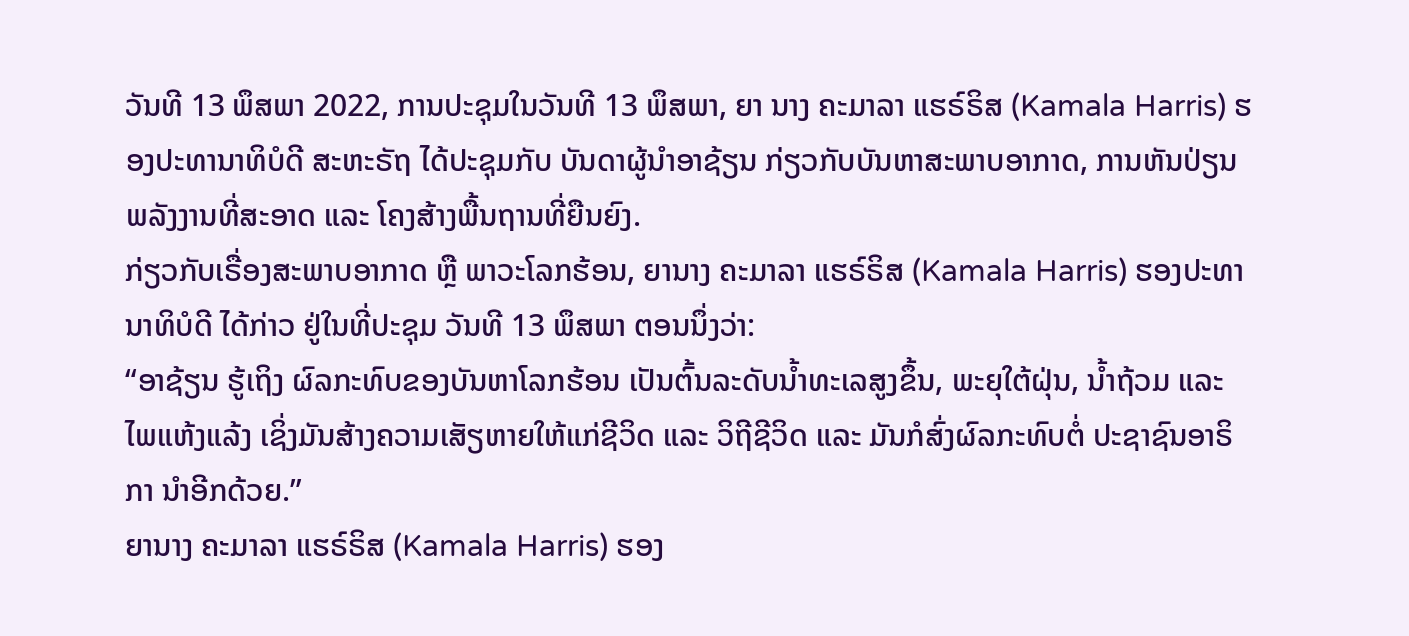ວັນທີ 13 ພຶສພາ 2022, ການປະຊຸມໃນວັນທີ 13 ພຶສພາ, ຍາ ນາງ ຄະມາລາ ແຮຣ໌ຣິສ (Kamala Harris) ຮອງປະທານາທິບໍດີ ສະຫະຣັຖ ໄດ້ປະຊຸມກັບ ບັນດາຜູ້ນຳອາຊ້ຽນ ກ່ຽວກັບບັນຫາສະພາບອາກາດ, ການຫັນປ່ຽນພລັງງານທີ່ສະອາດ ແລະ ໂຄງສ້າງພື້ນຖານທີ່ຍືນຍົງ.
ກ່ຽວກັບເຣື່ອງສະພາບອາກາດ ຫຼື ພາວະໂລກຮ້ອນ, ຍານາງ ຄະມາລາ ແຮຣ໌ຣິສ (Kamala Harris) ຮອງປະທານາທິບໍດີ ໄດ້ກ່າວ ຢູ່ໃນທີ່ປະຊຸມ ວັນທີ 13 ພຶສພາ ຕອນນຶ່ງວ່າ:
“ອາຊ້ຽນ ຮູ້ເຖິງ ຜົລກະທົບຂອງບັນຫາໂລກຮ້ອນ ເປັນຕົ້ນລະດັບນ້ຳທະເລສູງຂຶ້ນ, ພະຍຸໃຕ້ຝຸ່ນ, ນ້ຳຖ້ວມ ແລະ ໄພແຫ້ງແລ້ງ ເຊິ່ງມັນສ້າງຄວາມເສັຽຫາຍໃຫ້ແກ່ຊີວິດ ແລະ ວິຖີຊີວິດ ແລະ ມັນກໍສົ່ງຜົລກະທົບຕໍ່ ປະຊາຊົນອາຣິກາ ນຳອີກດ້ວຍ.”
ຍານາງ ຄະມາລາ ແຮຣ໌ຣິສ (Kamala Harris) ຮອງ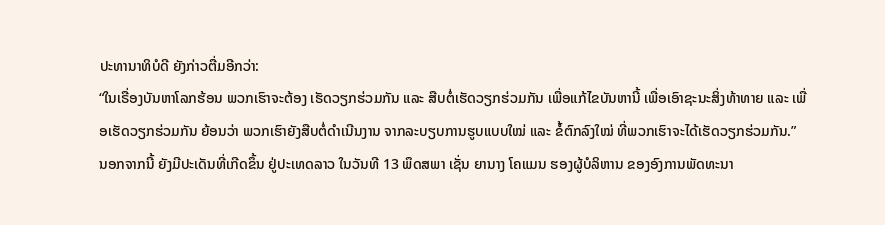ປະທານາທິບໍດີ ຍັງກ່າວຕື່ມອີກວ່າ:
“ໃນເຣື່ອງບັນຫາໂລກຮ້ອນ ພວກເຮົາຈະຕ້ອງ ເຮັດວຽກຮ່ວມກັນ ແລະ ສືບຕໍ່ເຮັດວຽກຮ່ວມກັນ ເພື່ອແກ້ໄຂບັນຫານີ້ ເພື່ອເອົາຊະນະສິ່ງທ້າທາຍ ແລະ ເພື່ອເຮັດວຽກຮ່ວມກັນ ຍ້ອນວ່າ ພວກເຮົາຍັງສືບຕໍ່ດຳເນີນງານ ຈາກລະບຽບການຮູບແບບໃໝ່ ແລະ ຂໍ້ຕົກລົງໃໝ່ ທີ່ພວກເຮົາຈະໄດ້ເຮັດວຽກຮ່ວມກັນ.”
ນອກຈາກນີ້ ຍັງມີປະເດັນທີ່ເກີດຂຶ້ນ ຢູ່ປະເທດລາວ ໃນວັນທີ 13 ພຶດສພາ ເຊັ່ນ ຍານາງ ໂຄແມນ ຮອງຜູ້ບໍລິຫານ ຂອງອົງການພັດທະນາ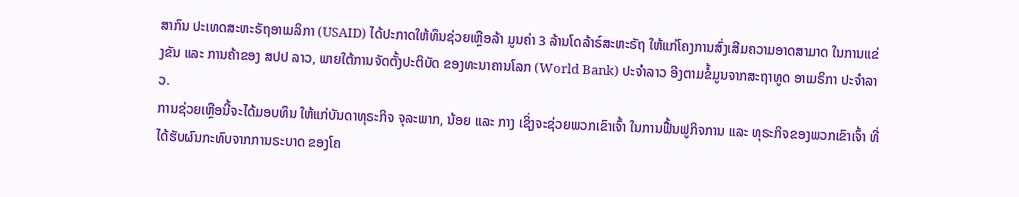ສາກົນ ປະເທດສະຫະຣັຖອາເມລິກາ (USAID) ໄດ້ປະກາດໃຫ້ທຶນຊ່ວຍເຫຼືອລ້າ ມູນຄ່າ 3 ລ້ານໂດລ້າຣ໌ສະຫະຣັຖ ໃຫ້ແກ່ໂຄງການສົ່ງເສີມຄວາມອາດສາມາດ ໃນການແຂ່ງຂັນ ແລະ ການຄ້າຂອງ ສປປ ລາວ, ພາຍໃຕ້ການຈັດຕັ້ງປະຕິບັດ ຂອງທະນາຄານໂລກ (World Bank) ປະຈຳລາວ ອີງຕາມຂໍ້ມູນຈາກສະຖາທູດ ອາເມຣິກາ ປະຈຳລາວ.
ການຊ່ວຍເຫຼືອນີ້ຈະໄດ້ມອບທຶນ ໃຫ້ແກ່ບັນດາທຸຣະກິຈ ຈຸລະພາກ, ນ້ອຍ ແລະ ກາງ ເຊິ່ງຈະຊ່ວຍພວກເຂົາເຈົ້າ ໃນການຟື້ນຟູກິຈການ ແລະ ທຸຣະກິຈຂອງພວກເຂົາເຈົ້າ ທີ່ໄດ້ຮັບຜົນກະທົບຈາກການຣະບາດ ຂອງໂຄ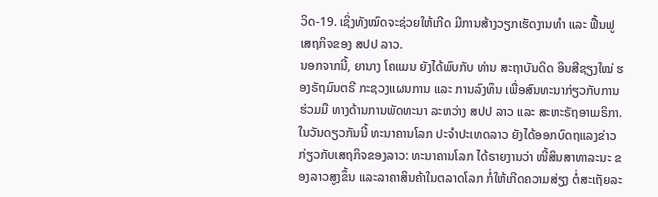ວິດ-19. ເຊິ່ງທັງໝົດຈະຊ່ວຍໃຫ້ເກີດ ມີການສ້າງວຽກເຮັດງານທຳ ແລະ ຟື້ນຟູເສຖກິຈຂອງ ສປປ ລາວ.
ນອກຈາກນີ້, ຍານາງ ໂຄແມນ ຍັງໄດ້ພົບກັບ ທ່ານ ສະຖາບັນດິດ ອິນສີຊຽງໃໝ່ ຮອງຣັຖມົນຕຣີ ກະຊວງແຜນການ ແລະ ການລົງທຶນ ເພື່ອສົນທະນາກ່ຽວກັບການຮ່ວມມື ທາງດ້ານການພັດທະນາ ລະຫວ່າງ ສປປ ລາວ ແລະ ສະຫະຣັຖອາເມຣິກາ.
ໃນວັນດຽວກັນນີ້ ທະນາຄານໂລກ ປະຈຳປະເທດລາວ ຍັງໄດ້ອອກບົດຖແລງຂ່າວ ກ່ຽວກັບເສຖກິຈຂອງລາວ: ທະນາຄານໂລກ ໄດ້ຣາຍງານວ່າ ໜີ້ສິນສາທາລະນະ ຂອງລາວສູງຂຶ້ນ ແລະລາຄາສິນຄ້າໃນຕລາດໂລກ ກໍ່ໃຫ້ເກີດຄວາມສ່ຽງ ຕໍ່ສະເຖັຍລະ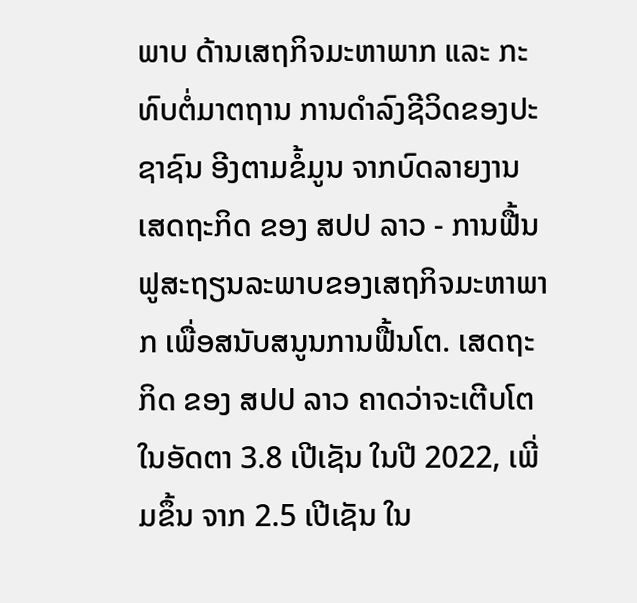ພາບ ດ້ານເສຖກິຈມະຫາພາກ ແລະ ກະທົບຕໍ່ມາຕຖານ ການດຳລົງຊີວິດຂອງປະຊາຊົນ ອີງຕາມຂໍ້ມູນ ຈາກບົດລາຍງານ ເສດຖະກິດ ຂອງ ສປປ ລາວ - ການຟື້ນຟູສະຖຽນລະພາບຂອງເສຖກິຈມະຫາພາກ ເພື່ອສນັບສນູນການຟື້ນໂຕ. ເສດຖະກິດ ຂອງ ສປປ ລາວ ຄາດວ່າຈະເຕີບໂຕ ໃນອັດຕາ 3.8 ເປີເຊັນ ໃນປີ 2022, ເພີ່ມຂຶ້ນ ຈາກ 2.5 ເປີເຊັນ ໃນ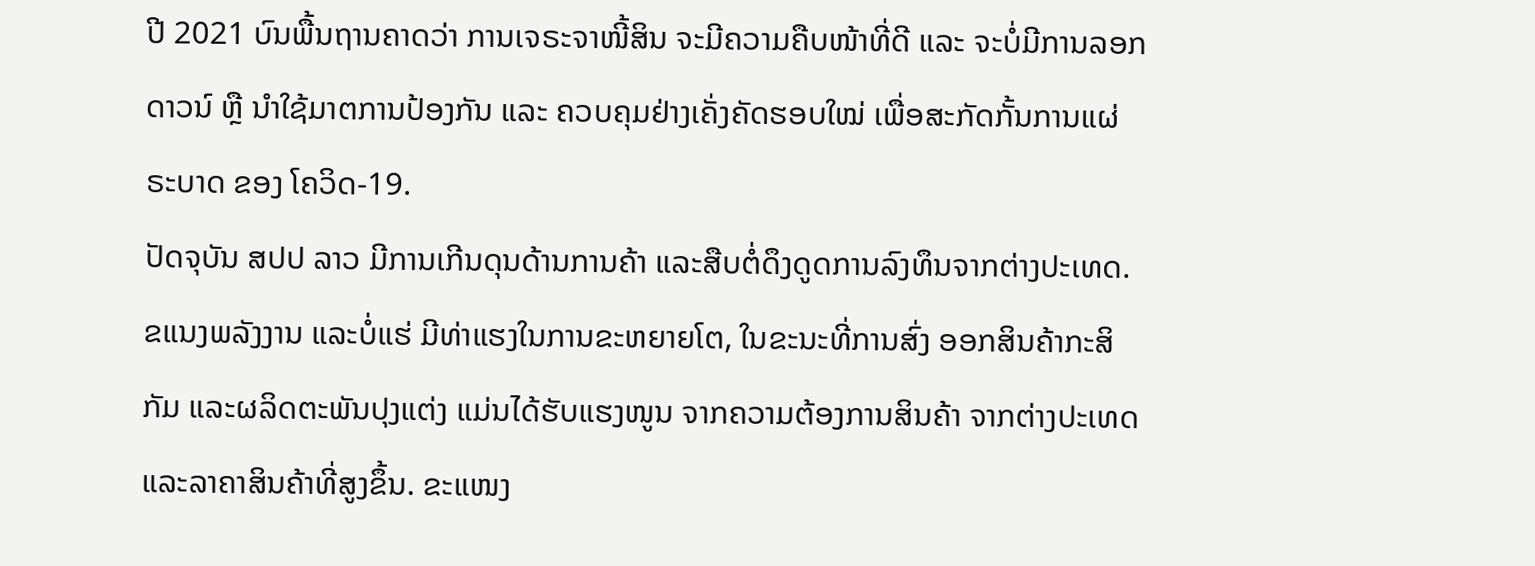ປີ 2021 ບົນພື້ນຖານຄາດວ່າ ການເຈຣະຈາໜີ້ສິນ ຈະມີຄວາມຄືບໜ້າທີ່ດີ ແລະ ຈະບໍ່ມີການລອກດາວນ໌ ຫຼື ນໍາໃຊ້ມາຕການປ້ອງກັນ ແລະ ຄວບຄຸມຢ່າງເຄັ່ງຄັດຮອບໃໝ່ ເພື່ອສະກັດກັ້ນການແຜ່ຣະບາດ ຂອງ ໂຄວິດ-19.
ປັດຈຸບັນ ສປປ ລາວ ມີການເກີນດຸນດ້ານການຄ້າ ແລະສືບຕໍ່ດຶງດູດການລົງທຶນຈາກຕ່າງປະເທດ. ຂແນງພລັງງານ ແລະບໍ່ແຮ່ ມີທ່າແຮງໃນການຂະຫຍາຍໂຕ, ໃນຂະນະທີ່ການສົ່ງ ອອກສິນຄ້າກະສິກັມ ແລະຜລິດຕະພັນປຸງແຕ່ງ ແມ່ນໄດ້ຮັບແຮງໜູນ ຈາກຄວາມຕ້ອງການສິນຄ້າ ຈາກຕ່າງປະເທດ ແລະລາຄາສິນຄ້າທີ່ສູງຂຶ້ນ. ຂະແໜງ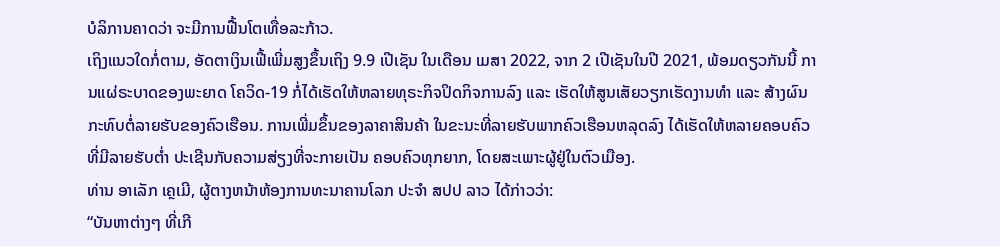ບໍລິການຄາດວ່າ ຈະມີການຟື້ນໂຕເທື່ອລະກ້າວ.
ເຖິງແນວໃດກໍ່ຕາມ, ອັດຕາເງິນເຟີ້ເພີ່ມສູງຂຶ້ນເຖິງ 9.9 ເປີເຊັນ ໃນເດືອນ ເມສາ 2022, ຈາກ 2 ເປີເຊັນໃນປີ 2021, ພ້ອມດຽວກັນນີ້ ການແຜ່ຣະບາດຂອງພະຍາດ ໂຄວິດ-19 ກໍ່ໄດ້ເຮັດໃຫ້ຫລາຍທຸຣະກິຈປິດກິຈການລົງ ແລະ ເຮັດໃຫ້ສູນເສັຍວຽກເຮັດງານທຳ ແລະ ສ້າງຜົນກະທົບຕໍ່ລາຍຮັບຂອງຄົວເຮືອນ. ການເພີ່ມຂຶ້ນຂອງລາຄາສິນຄ້າ ໃນຂະນະທີ່ລາຍຮັບພາກຄົວເຮືອນຫລຸດລົງ ໄດ້ເຮັດໃຫ້ຫລາຍຄອບຄົວ ທີ່ມີລາຍຮັບຕໍ່າ ປະເຊີນກັບຄວາມສ່ຽງທີ່ຈະກາຍເປັນ ຄອບຄົວທຸກຍາກ, ໂດຍສະເພາະຜູ້ຢູ່ໃນຕົວເມືອງ.
ທ່ານ ອາເລັກ ເຄຼເມີ, ຜູ້ຕາງຫນ້າຫ້ອງການທະນາຄານໂລກ ປະຈໍາ ສປປ ລາວ ໄດ້ກ່າວວ່າ:
“ບັນຫາຕ່າງໆ ທີ່ເກີ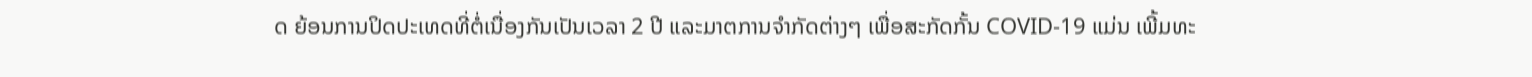ດ ຍ້ອນການປິດປະເທດທີ່ຕໍ່ເນື່ອງກັນເປັນເວລາ 2 ປີ ແລະມາຕການຈໍາກັດຕ່າງໆ ເພື່ອສະກັດກັ້ນ COVID-19 ແມ່ນ ເພີ້ມທະ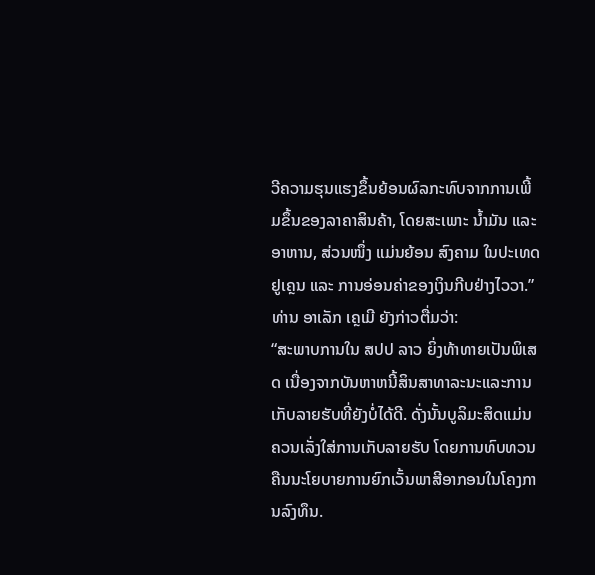ວີຄວາມຮຸນແຮງຂຶ້ນຍ້ອນຜົລກະທົບຈາກການເພີ້ມຂຶ້ນຂອງລາຄາສິນຄ້າ, ໂດຍສະເພາະ ນໍ້າມັນ ແລະອາຫານ, ສ່ວນໜຶ່ງ ແມ່ນຍ້ອນ ສົງຄາມ ໃນປະເທດ ຢູເຄຼນ ແລະ ການອ່ອນຄ່າຂອງເງິນກີບຢ່າງໄວວາ.”
ທ່ານ ອາເລັກ ເຄຼເມີ ຍັງກ່າວຕື່ມວ່າ:
“ສະພາບການໃນ ສປປ ລາວ ຍິ່ງທ້າທາຍເປັນພິເສດ ເນື່ອງຈາກບັນຫາຫນີ້ສິນສາທາລະນະແລະການເກັບລາຍຮັບທີ່ຍັງບໍ່ໄດ້ດີ. ດັ່ງນັ້ນບູລິມະສິດແມ່ນຄວນເລັ່ງໃສ່ການເກັບລາຍຮັບ ໂດຍການທົບທວນຄືນນະໂຍບາຍການຍົກເວັ້ນພາສີອາກອນໃນໂຄງການລົງທຶນ.